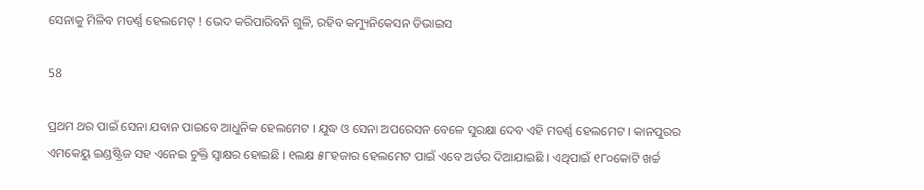ସେନାକୁ ମିଳିବ ମଡର୍ଣ୍ଣ ହେଲମେଟ୍ ! ଭେଦ କରିପାରିବନି ଗୁଳି, ରହିବ କମ୍ୟୁନିକେସନ ଡିଭାଇସ

58

ପ୍ରଥମ ଥର ପାଇଁ ସେନା ଯବାନ ପାଇବେ ଆଧୁନିକ ହେଲମେଟ । ଯୁଦ୍ଧ ଓ ସେନା ଅପରେସନ ବେଳେ ସୁରକ୍ଷା ଦେବ ଏହି ମଡର୍ଣ୍ଣ ହେଲମେଟ । କାନପୁରର ଏମକେୟୁ ଇଣ୍ଡଷ୍ଟ୍ରିଜ ସହ ଏନେଇ ଚୁକ୍ତି ସ୍ୱାକ୍ଷର ହୋଇଛି । ୧ଲକ୍ଷ ୫୮ହଜାର ହେଲମେଟ ପାଇଁ ଏବେ ଅର୍ଡର ଦିଆଯାଇଛି । ଏଥିପାଇଁ ୧୮୦କୋଟି ଖର୍ଚ୍ଚ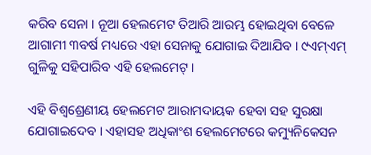କରିବ ସେନା । ନୂଆ ହେଲମେଟ ତିଆରି ଆରମ୍ଭ ହୋଇଥିବା ବେଳେ ଆଗାମୀ ୩ବର୍ଷ ମଧ୍ୟରେ ଏହା ସେନାକୁ ଯୋଗାଇ ଦିଆଯିବ । ୯ଏମ୍ଏମ୍ ଗୁଳିକୁ ସହିପାରିବ ଏହି ହେଲମେଟ୍ ।

ଏହି ବିଶ୍ୱଶ୍ରେଣୀୟ ହେଲମେଟ ଆରାମଦାୟକ ହେବା ସହ ସୁରକ୍ଷା ଯୋଗାଇଦେବ । ଏହାସହ ଅଧିକାଂଶ ହେଲମେଟରେ କମ୍ୟୁନିକେସନ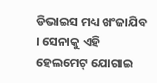ଡିଭାଇସ ମଧ୍ୟ ଖଂଜାଯିବ । ସେନାକୁ ଏହି ହେଲମେଟ୍ ଯୋଗାଇ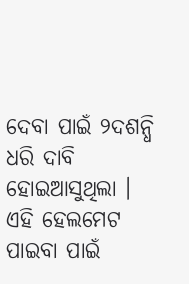ଦେବା ପାଇଁ ୨ଦଶନ୍ଧି ଧରି ଦାବି ହୋଇଆସୁଥିଲା । ଏହି ହେଲମେଟ ପାଇବା ପାଇଁ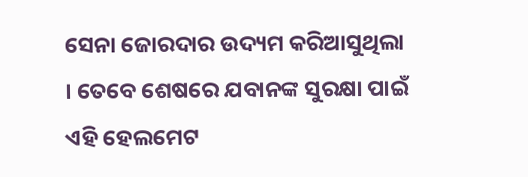ସେନା ଜୋରଦାର ଉଦ୍ୟମ କରିଆସୁଥିଲା । ତେବେ ଶେଷରେ ଯବାନଙ୍କ ସୁରକ୍ଷା ପାଇଁ ଏହି ହେଲମେଟ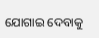ଯୋଗାଇ ଦେବାକୁ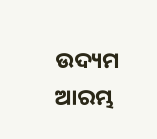ଉଦ୍ୟମ ଆରମ୍ଭ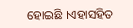ହୋଇଛି ।ଏହାସହିତ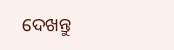ଦେଖନ୍ତୁ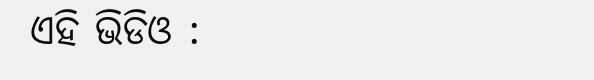ଏହି ଭିଡିଓ :